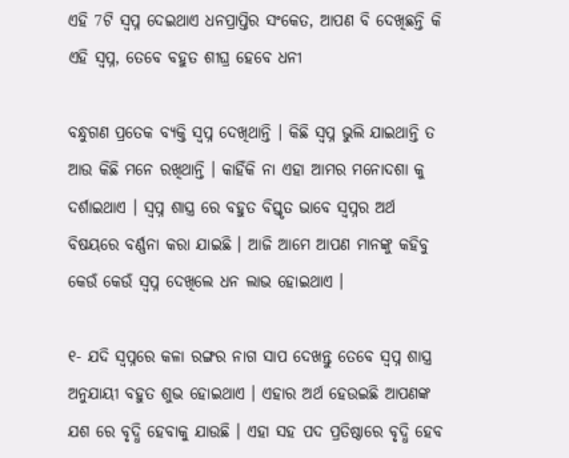ଏହି 7ଟି ସ୍ଵପ୍ନ ଦେଇଥାଏ ଧନପ୍ରାପ୍ତିର ସଂକେତ, ଆପଣ ବି ଦେଖିଛନ୍ତି କି ଏହି ସ୍ଵପ୍ନ, ତେବେ ବହୁତ ଶୀଘ୍ର ହେବେ ଧନୀ

ବନ୍ଧୁଗଣ ପ୍ରତେକ ବ୍ୟକ୍ତି ସ୍ଵପ୍ନ ଦେଖିଥାନ୍ତି । କିଛି ସ୍ଵପ୍ନ ଭୁଲି ଯାଇଥାନ୍ତି ତ ଆଉ କିଛି ମନେ ରଖିଥାନ୍ତି । କାହିଁକି ନା ଏହା ଆମର ମନୋଦଶା କୁ ଦର୍ଶାଇଥାଏ । ସ୍ଵପ୍ନ ଶାସ୍ତ୍ର ରେ ବହୁତ ବିସ୍ତୃତ ଭାବେ ସ୍ଵପ୍ନର ଅର୍ଥ ବିଷୟରେ ବର୍ଣ୍ଣନା କରା ଯାଇଛି । ଆଜି ଆମେ ଆପଣ ମାନଙ୍କୁ କହିବୁ କେଉଁ କେଉଁ ସ୍ଵପ୍ନ ଦେଖିଲେ ଧନ ଲାଭ ହୋଇଥାଏ ।

୧- ଯଦି ସ୍ଵପ୍ନରେ କଳା ରଙ୍ଗର ନାଗ ସାପ ଦେଖନ୍ତୁ ତେବେ ସ୍ଵପ୍ନ ଶାସ୍ତ୍ର ଅନୁଯାୟୀ ବହୁତ ଶୁଭ ହୋଇଥାଏ । ଏହାର ଅର୍ଥ ହେଉଇଛି ଆପଣଙ୍କ ଯଶ ରେ ବୃଦ୍ଧି ହେବାକୁ ଯାଉଛି । ଏହା ସହ ପଦ ପ୍ରତିଷ୍ଠାରେ ବୃଦ୍ଧି ହେବ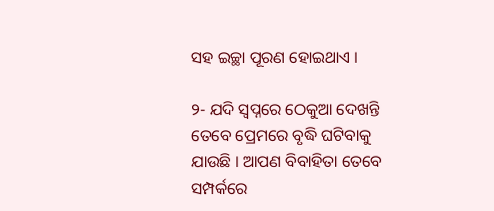ସହ ଇଚ୍ଛା ପୂରଣ ହୋଇଥାଏ ।

୨- ଯଦି ସ୍ଵପ୍ନରେ ଠେକୁଆ ଦେଖନ୍ତି ତେବେ ପ୍ରେମରେ ବୃଦ୍ଧି ଘଟିବାକୁ ଯାଉଛି । ଆପଣ ବିବାହିତା ତେବେ ସମ୍ପର୍କରେ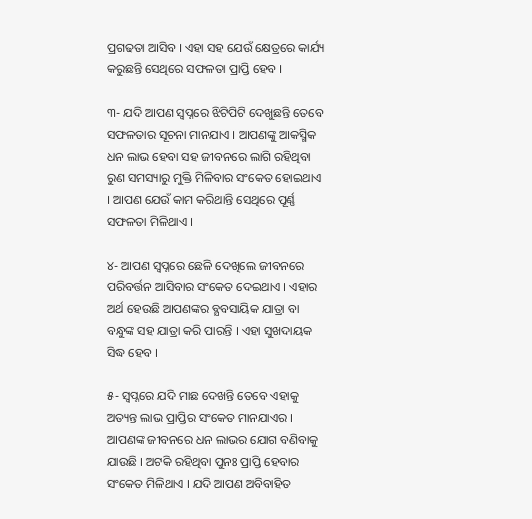ପ୍ରଗଢତା ଆସିବ । ଏହା ସହ ଯେଉଁ କ୍ଷେତ୍ରରେ କାର୍ଯ୍ୟ କରୁଛନ୍ତି ସେଥିରେ ସଫଳତା ପ୍ରାପ୍ତି ହେବ ।

୩- ଯଦି ଆପଣ ସ୍ଵପ୍ନରେ ଝିଟିପିଟି ଦେଖୁଛନ୍ତି ତେବେ ସଫଳତାର ସୂଚନା ମାନଯାଏ । ଆପଣଙ୍କୁ ଆକସ୍ମିକ ଧନ ଲାଭ ହେବା ସହ ଜୀବନରେ ଲାଗି ରହିଥିବା ରୁଣ ସମସ୍ୟାରୁ ମୁକ୍ତି ମିଳିବାର ସଂକେତ ହୋଇଥାଏ । ଆପଣ ଯେଉଁ କାମ କରିଥାନ୍ତି ସେଥିରେ ପୂର୍ଣ୍ଣ ସଫଳତା ମିଳିଥାଏ ।

୪- ଆପଣ ସ୍ଵପ୍ନରେ ଛେଳି ଦେଖିଲେ ଜୀବନରେ ପରିବର୍ତ୍ତନ ଆସିବାର ସଂକେତ ଦେଇଥାଏ । ଏହାର ଅର୍ଥ ହେଉଛି ଆପଣଙ୍କର ବ୍ଯବସାୟିକ ଯାତ୍ରା ବା ବନ୍ଧୁଙ୍କ ସହ ଯାତ୍ରା କରି ପାରନ୍ତି । ଏହା ସୁଖଦାୟକ ସିଦ୍ଧ ହେବ ।

୫- ସ୍ଵପ୍ନରେ ଯଦି ମାଛ ଦେଖନ୍ତି ତେବେ ଏହାକୁ ଅତ୍ୟନ୍ତ ଲାଭ ପ୍ରାପ୍ତିର ସଂକେତ ମାନଯାଏର । ଆପଣଙ୍କ ଜୀବନରେ ଧନ ଲାଭର ଯୋଗ ବଣିବାକୁ ଯାଉଛି । ଅଟକି ରହିଥିବା ପୁନଃ ପ୍ରାପ୍ତି ହେବାର ସଂକେତ ମିଳିଥାଏ । ଯଦି ଆପଣ ଅବିବାହିତ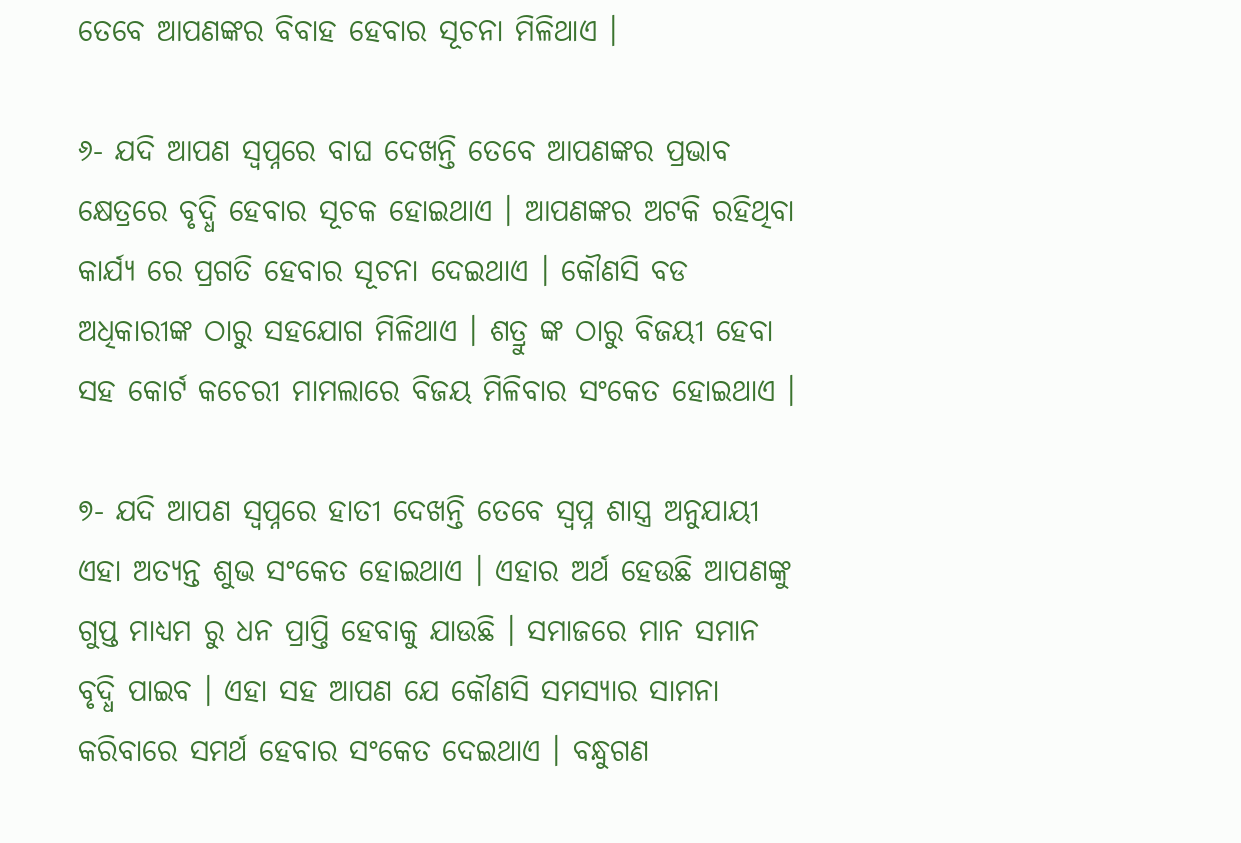ତେବେ ଆପଣଙ୍କର ବିବାହ ହେବାର ସୂଚନା ମିଳିଥାଏ ।

୬- ଯଦି ଆପଣ ସ୍ଵପ୍ନରେ ବାଘ ଦେଖନ୍ତି ତେବେ ଆପଣଙ୍କର ପ୍ରଭାବ କ୍ଷେତ୍ରରେ ବୃଦ୍ଧି ହେବାର ସୂଚକ ହୋଇଥାଏ । ଆପଣଙ୍କର ଅଟକି ରହିଥିବା କାର୍ଯ୍ୟ ରେ ପ୍ରଗତି ହେବାର ସୂଚନା ଦେଇଥାଏ । କୌଣସି ବଡ ଅଧିକାରୀଙ୍କ ଠାରୁ ସହଯୋଗ ମିଳିଥାଏ । ଶତ୍ରୁ ଙ୍କ ଠାରୁ ବିଜୟୀ ହେବା ସହ କୋର୍ଟ କଚେରୀ ମାମଲାରେ ବିଜୟ ମିଳିବାର ସଂକେତ ହୋଇଥାଏ ।

୭- ଯଦି ଆପଣ ସ୍ଵପ୍ନରେ ହାତୀ ଦେଖନ୍ତି ତେବେ ସ୍ଵପ୍ନ ଶାସ୍ତ୍ର ଅନୁଯାୟୀ ଏହା ଅତ୍ୟନ୍ତ ଶୁଭ ସଂକେତ ହୋଇଥାଏ । ଏହାର ଅର୍ଥ ହେଉଛି ଆପଣଙ୍କୁ ଗୁପ୍ତ ମାଧ୍ୟମ ରୁ ଧନ ପ୍ରାପ୍ତି ହେବାକୁ ଯାଉଛି । ସମାଜରେ ମାନ ସମାନ ବୃଦ୍ଧି ପାଇବ । ଏହା ସହ ଆପଣ ଯେ କୌଣସି ସମସ୍ୟାର ସାମନା କରିବାରେ ସମର୍ଥ ହେବାର ସଂକେତ ଦେଇଥାଏ । ବନ୍ଧୁଗଣ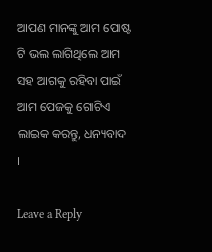ଆପଣ ମାନଙ୍କୁ ଆମ ପୋଷ୍ଟ ଟି ଭଲ ଲାଗିଥିଲେ ଆମ ସହ ଆଗକୁ ରହିବା ପାଇଁ ଆମ ପେଜକୁ ଗୋଟିଏ ଲାଇକ କରନ୍ତୁ, ଧନ୍ୟବାଦ ।

Leave a Reply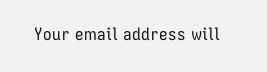Your email address will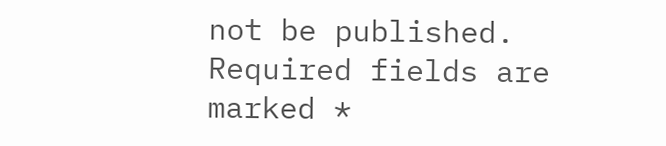not be published. Required fields are marked *